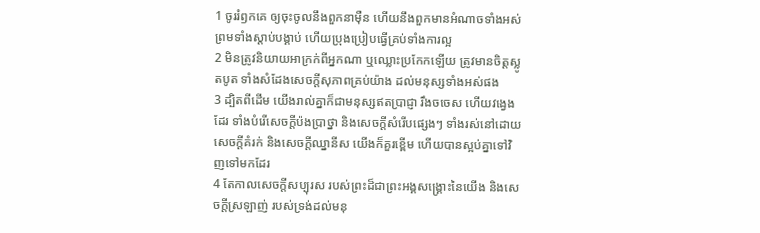1 ចូររំឭកគេ ឲ្យចុះចូលនឹងពួកនាម៉ឺន ហើយនឹងពួកមានអំណាចទាំងអស់ ព្រមទាំងស្តាប់បង្គាប់ ហើយប្រុងប្រៀបធ្វើគ្រប់ទាំងការល្អ
2 មិនត្រូវនិយាយអាក្រក់ពីអ្នកណា ឬឈ្លោះប្រកែកឡើយ ត្រូវមានចិត្តស្លូតបូត ទាំងសំដែងសេចក្តីសុភាពគ្រប់យ៉ាង ដល់មនុស្សទាំងអស់ផង
3 ដ្បិតពីដើម យើងរាល់គ្នាក៏ជាមនុស្សឥតប្រាជ្ញា រឹងចចេស ហើយវង្វេងដែរ ទាំងបំរើសេចក្តីប៉ងប្រាថ្នា និងសេចក្តីសំរើបផ្សេងៗ ទាំងរស់នៅដោយសេចក្តីគំរក់ និងសេចក្តីឈ្នានីស យើងក៏គួរខ្ពើម ហើយបានស្អប់គ្នាទៅវិញទៅមកដែរ
4 តែកាលសេចក្តីសប្បុរស របស់ព្រះដ៏ជាព្រះអង្គសង្គ្រោះនៃយើង និងសេចក្តីស្រឡាញ់ របស់ទ្រង់ដល់មនុ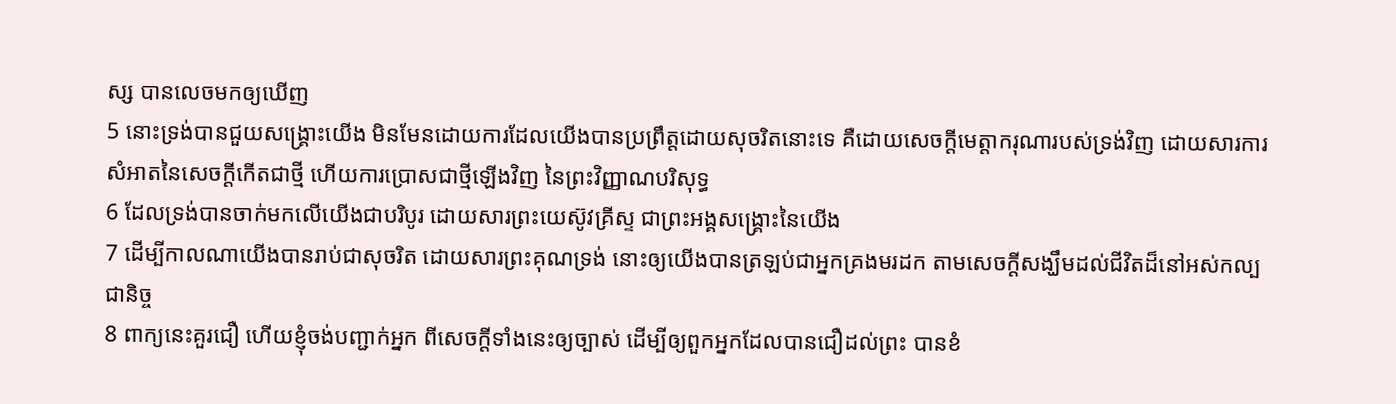ស្ស បានលេចមកឲ្យឃើញ
5 នោះទ្រង់បានជួយសង្គ្រោះយើង មិនមែនដោយការដែលយើងបានប្រព្រឹត្តដោយសុចរិតនោះទេ គឺដោយសេចក្តីមេត្តាករុណារបស់ទ្រង់វិញ ដោយសារការសំអាតនៃសេចក្តីកើតជាថ្មី ហើយការប្រោសជាថ្មីឡើងវិញ នៃព្រះវិញ្ញាណបរិសុទ្ធ
6 ដែលទ្រង់បានចាក់មកលើយើងជាបរិបូរ ដោយសារព្រះយេស៊ូវគ្រីស្ទ ជាព្រះអង្គសង្គ្រោះនៃយើង
7 ដើម្បីកាលណាយើងបានរាប់ជាសុចរិត ដោយសារព្រះគុណទ្រង់ នោះឲ្យយើងបានត្រឡប់ជាអ្នកគ្រងមរដក តាមសេចក្តីសង្ឃឹមដល់ជីវិតដ៏នៅអស់កល្បជានិច្ច
8 ពាក្យនេះគួរជឿ ហើយខ្ញុំចង់បញ្ជាក់អ្នក ពីសេចក្តីទាំងនេះឲ្យច្បាស់ ដើម្បីឲ្យពួកអ្នកដែលបានជឿដល់ព្រះ បានខំ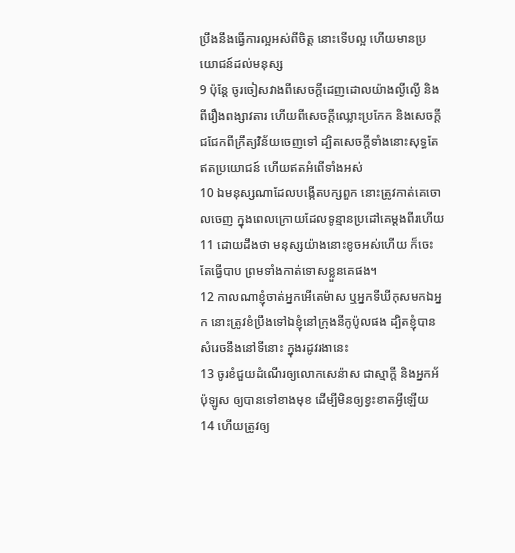ប្រឹងនឹងធ្វើការល្អអស់ពីចិត្ត នោះទើបល្អ ហើយមានប្រយោជន៍ដល់មនុស្ស
9 ប៉ុន្តែ ចូរចៀសវាងពីសេចក្តីដេញដោលយ៉ាងល្ងីល្ងើ និងពីរឿងពង្សាវតារ ហើយពីសេចក្តីឈ្លោះប្រកែក និងសេចក្តីជជែកពីក្រឹត្យវិន័យចេញទៅ ដ្បិតសេចក្តីទាំងនោះសុទ្ធតែឥតប្រយោជន៍ ហើយឥតអំពើទាំងអស់
10 ឯមនុស្សណាដែលបង្កើតបក្សពួក នោះត្រូវកាត់គេចោលចេញ ក្នុងពេលក្រោយដែលទូន្មានប្រដៅគេម្តងពីរហើយ
11 ដោយដឹងថា មនុស្សយ៉ាងនោះខូចអស់ហើយ ក៏ចេះតែធ្វើបាប ព្រមទាំងកាត់ទោសខ្លួនគេផង។
12 កាលណាខ្ញុំចាត់អ្នកអើតេម៉ាស ឬអ្នកទីឃីកុសមកឯអ្នក នោះត្រូវខំប្រឹងទៅឯខ្ញុំនៅក្រុងនីកូប៉ូលផង ដ្បិតខ្ញុំបានសំរេចនឹងនៅទីនោះ ក្នុងរដូវរងានេះ
13 ចូរខំជួយដំណើរឲ្យលោកសេន៉ាស ជាស្មាក្តី និងអ្នកអ័ប៉ុឡូស ឲ្យបានទៅខាងមុខ ដើម្បីមិនឲ្យខ្វះខាតអ្វីឡើយ
14 ហើយត្រូវឲ្យ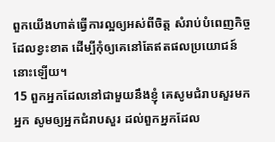ពួកយើងហាត់ធ្វើការល្អឲ្យអស់ពីចិត្ត សំរាប់បំពេញកិច្ចដែលខ្វះខាត ដើម្បីកុំឲ្យគេនៅតែឥតផលប្រយោជន៍នោះឡើយ។
15 ពួកអ្នកដែលនៅជាមួយនឹងខ្ញុំ គេសូមជំរាបសួរមកអ្នក សូមឲ្យអ្នកជំរាបសួរ ដល់ពួកអ្នកដែល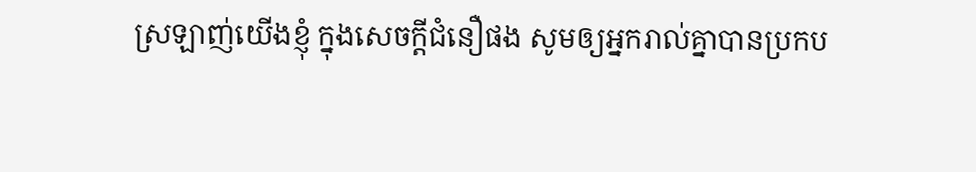ស្រឡាញ់យើងខ្ញុំ ក្នុងសេចក្តីជំនឿផង សូមឲ្យអ្នករាល់គ្នាបានប្រកប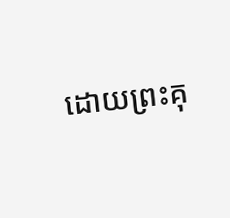ដោយព្រះគុ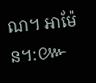ណ។ អាម៉ែន។:៚